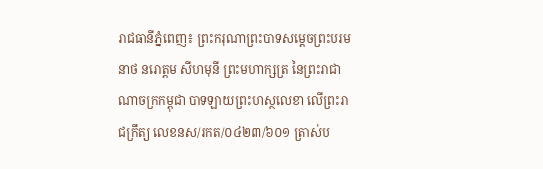រាជធានីភ្នំពេញ៖ ព្រះករុណាព្រះបាទសម្តេចព្រះបរមនាថ នរោត្តម សីហមុនី ព្រះមហាក្សត្រ នៃព្រះរាជាណាចក្រកម្ពុជា បាទឡាយព្រះហស្ថលេខា លើព្រះរាជក្រឹត្យ លេខនស/រកត/០៤២៣/៦០១ ត្រាស់ប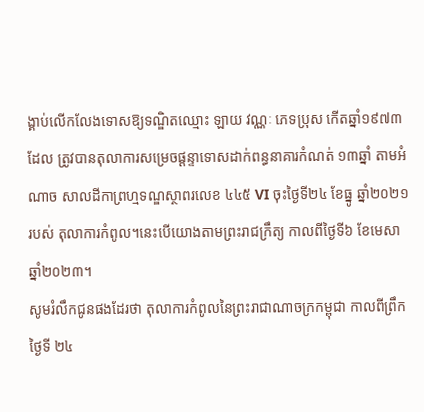ង្គាប់លើកលែងទោសឱ្យទណ្ឌិតឈ្មោះ ឡាយ វណ្ណៈ ភេទប្រុស កើតឆ្នាំ១៩៧៣ ដែល ត្រូវបានតុលាការសម្រេចផ្តន្ទាទោសដាក់ពន្ធនាគារកំណត់ ១៣ឆ្នាំ តាមអំណាច សាលដីកាព្រហ្មទណ្ឌស្ថាពរលេខ ៤៤៥ VI ចុះថ្ងៃទី២៤ ខែធ្នូ ឆ្នាំ២០២១ របស់ តុលាការកំពូល។នេះបើយោងតាមព្រះរាជក្រឹត្យ កាលពីថ្ងៃទី៦ ខែមេសា ឆ្នាំ២០២៣។
សូមរំលឹកជូនផងដែរថា តុលាការកំពូលនៃព្រះរាជាណាចក្រកម្ពុជា កាលពីព្រឹកថ្ងៃទី ២៤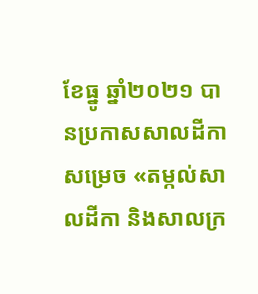ខែធ្នូ ឆ្នាំ២០២១ បានប្រកាសសាលដីកា សម្រេច «តម្កល់សាលដីកា និងសាលក្រ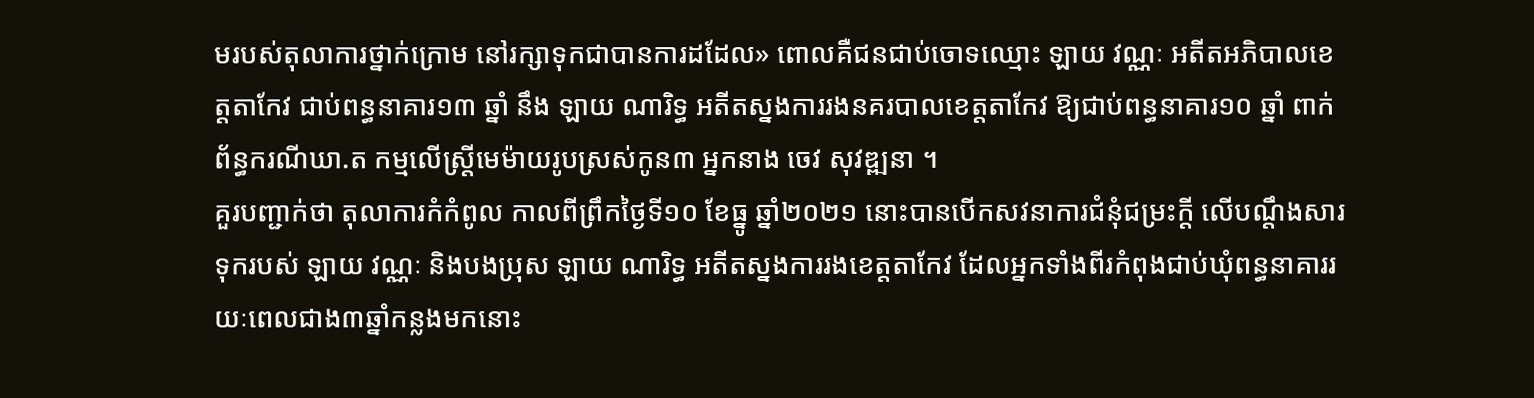មរបស់តុលាការថ្នាក់ក្រោម នៅរក្សាទុកជាបានការដដែល» ពោលគឺជនជាប់ចោទឈ្មោះ ឡាយ វណ្ណៈ អតីតអភិបាលខេត្តតាកែវ ជាប់ពន្ធនាគារ១៣ ឆ្នាំ នឹង ឡាយ ណារិទ្ធ អតីតស្នងការរងនគរបាលខេត្តតាកែវ ឱ្យជាប់ពន្ធនាគារ១០ ឆ្នាំ ពាក់ព័ន្ធករណីឃា.ត កម្មលើស្ត្រីមេម៉ាយរូបស្រស់កូន៣ អ្នកនាង ចេវ សុវឌ្ឍនា ។
គួរបញ្ជាក់ថា តុលាការកំកំពូល កាលពីព្រឹកថ្ងៃទី១០ ខែធ្នូ ឆ្នាំ២០២១ នោះបានបើកសវនាការជំនុំជម្រះក្តី លើបណ្តឹងសារទុករបស់ ឡាយ វណ្ណៈ និងបងប្រុស ឡាយ ណារិទ្ធ អតីតស្នងការរងខេត្តតាកែវ ដែលអ្នកទាំងពីរកំពុងជាប់ឃុំពន្ធនាគាររយៈពេលជាង៣ឆ្នាំកន្លងមកនោះ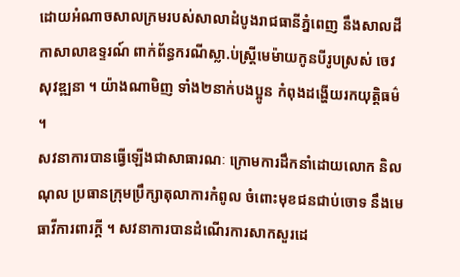ដោយអំណាចសាលក្រមរបស់សាលាដំបូងរាជធានីភ្នំពេញ នឹងសាលដីកាសាលាឧទ្ទរណ៍ ពាក់ព័ន្ធករណីស្លា.ប់ស្ត្រីមេម៉ាយកូនបីរូបស្រស់ ចេវ សុវឌ្ឍនា ។ យ៉ាងណាមិញ ទាំង២នាក់បងប្អូន កំពុងដង្ហើយរកយុត្តិធម៌ ។
សវនាការបានធ្វើឡើងជាសាធារណៈ ក្រោមការដឹកនាំដោយលោក និល ណុល ប្រធានក្រុមប្រឹក្សាតុលាការកំពូល ចំពោះមុខជនជាប់ចោទ នឹងមេធាវីការពារក្តី ។ សវនាការបានដំណើរការសាកសួរដេ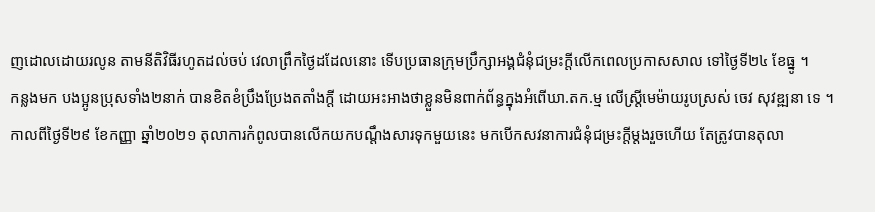ញដោលដោយរលូន តាមនីតិវិធីរហូតដល់ចប់ វេលាព្រឹកថ្ងៃដដែលនោះ ទើបប្រធានក្រុមប្រឹក្សាអង្គជំនុំជម្រះក្តីលើកពេលប្រកាសសាល ទៅថ្ងៃទី២៤ ខែធ្នូ ។
កន្លងមក បងប្អូនប្រុសទាំង២នាក់ បានខិតខំប្រឹងប្រែងតតាំងក្តី ដោយអះអាងថាខ្លួនមិនពាក់ព័ន្ធក្នុងអំពើឃា.តក.ម្ម លើស្ត្រីមេម៉ាយរូបស្រស់ ចេវ សុវឌ្ឍនា ទេ ។
កាលពីថ្ងៃទី២៩ ខែកញ្ញា ឆ្នាំ២០២១ តុលាការកំពូលបានលើកយកបណ្តឹងសារទុកមួយនេះ មកបើកសវនាការជំនុំជម្រះក្តីម្តងរួចហើយ តែត្រូវបានតុលា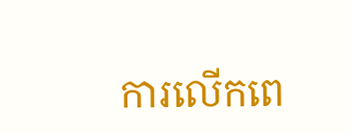ការលើកពេ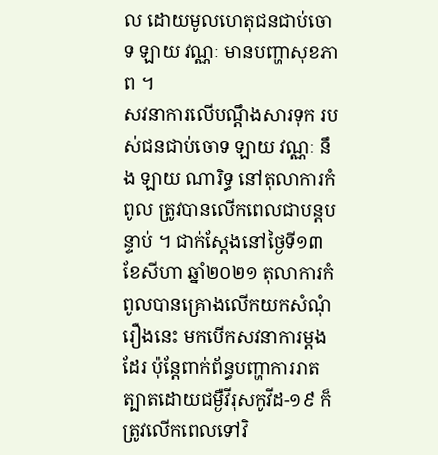ល ដោយមូលហេតុជនជាប់ចោទ ឡាយ វណ្ណៈ មានបញ្ហាសុខភាព ។
សវនាការលើបណ្តឹងសារទុក របស់ជនជាប់ចោទ ឡាយ វណ្ណៈ នឹង ឡាយ ណារិទ្ធ នៅតុលាការកំពូល ត្រូវបានលើកពេលជាបន្តបន្ទាប់ ។ ជាក់ស្តែងនៅថ្ងៃទី១៣ ខែសីហា ឆ្នាំ២០២១ តុលាការកំពូលបានគ្រោងលើកយកសំណុំរឿងនេះ មកបើកសវនាការម្តងដែរ ប៉ុន្តែពាក់ព័ន្ធបញ្ហាការរាតត្បាតដោយជម្ងឺវីរុសកូវីដ-១៩ ក៏ត្រូវលើកពេលទៅវិ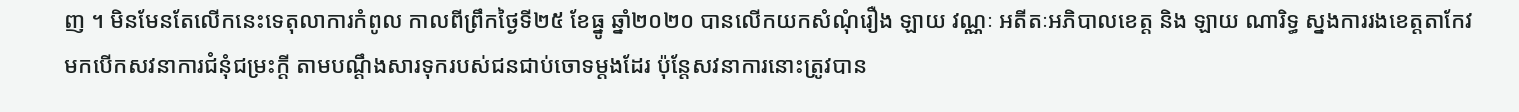ញ ។ មិនមែនតែលើកនេះទេតុលាការកំពូល កាលពីព្រឹកថ្ងៃទី២៥ ខែធ្នូ ឆ្នាំ២០២០ បានលើកយកសំណុំរឿង ឡាយ វណ្ណៈ អតីតៈអភិបាលខេត្ត និង ឡាយ ណារិទ្ធ ស្នងការរងខេត្តតាកែវ មកបើកសវនាការជំនុំជម្រះក្តី តាមបណ្តឹងសារទុករបស់ជនជាប់ចោទម្តងដែរ ប៉ុន្តែសវនាការនោះត្រូវបាន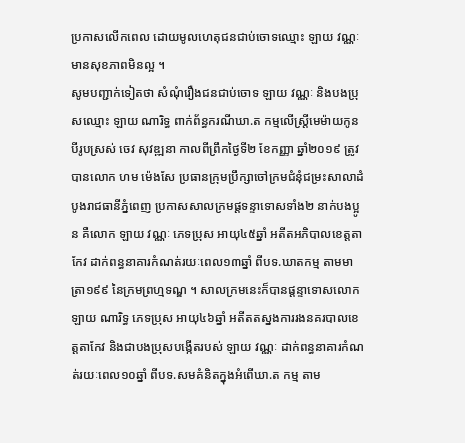ប្រកាសលើកពេល ដោយមូលហេតុជនជាប់ចោទឈ្មោះ ឡាយ វណ្ណៈ មានសុខភាពមិនល្អ ។
សូមបញ្ជាក់ទៀតថា សំណុំរឿងជនជាប់ចោទ ឡាយ វណ្ណៈ និងបងប្រុសឈ្មោះ ឡាយ ណារិទ្ធ ពាក់ព័ន្ធករណីឃា.ត កម្មលើស្ត្រីមេម៉ាយកូនបីរូបស្រស់ ចេវ សុវឌ្ឍនា កាលពីព្រឹកថ្ងៃទី២ ខែកញ្ញា ឆ្នាំ២០១៩ ត្រូវបានលោក ហម ម៉េងសែ ប្រធានក្រុមប្រឹក្សាចៅក្រមជំនុំជម្រះសាលាដំបូងរាជធានីភ្នំពេញ ប្រកាសសាលក្រមផ្តទន្ទាទោសទាំង២ នាក់បងប្អូន គឺលោក ឡាយ វណ្ណៈ ភេទប្រុស អាយុ៤៥ឆ្នាំ អតីតអភិបាលខេត្តតាកែវ ដាក់ពន្ធនាគារកំណត់រយៈពេល១៣ឆ្នាំ ពីបទ.ឃាតកម្ម តាមមាត្រា១៩៩ នៃក្រមព្រហ្មទណ្ឌ ។ សាលក្រមនេះក៏បានផ្តន្ទាទោសលោក ឡាយ ណារិទ្ធ ភេទប្រុស អាយុ៤៦ឆ្នាំ អតីតតស្នងការរងនគរបាលខេត្តតាកែវ និងជាបងប្រុសបង្កើតរបស់ ឡាយ វណ្ណៈ ដាក់ពន្ធនាគារកំណត់រយៈពេល១០ឆ្នាំ ពីបទ.សមគំនិតក្នុងអំពើឃា.ត កម្ម តាម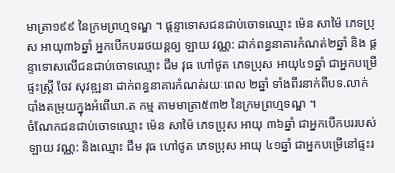មាត្រា១៩៩ នៃក្រមព្រហ្មទណ្ឌ ។ ផ្តន្ទាទោសជនជាប់ចោទឈ្មោះ ម៉េន សាម៉ៃ ភេទប្រុស អាយុ៣៦ឆ្នាំ អ្នកបើកបររថយន្តឲ្យ ឡាយ វណ្ណ: ដាក់ពន្ធនាគារកំណត់២ឆ្នាំ និង ផ្តន្ទាទោសលើជនជាប់ចោទឈ្មោះ ជឹម វុធ ហៅថូត ភេទប្រុស អាយុ៤១ឆ្នាំ ជាអ្នកបម្រើផ្ទះស្ត្រី ចែវ សុវឌ្ឍនា ដាក់ពន្ធនាគារកំណត់រយៈពេល ២ឆ្នាំ ទាំងពីរនាក់ពីបទ.លាក់បាំងតម្រុយក្នុងអំពើឃា.ត កម្ម តាមមាត្រា៥៣២ នៃក្រមព្រហ្មទណ្ឌ ។
ចំណែកជនជាប់ចោទឈ្មោះ ម៉េន សាម៉ៃ ភេទប្រុស អាយុ ៣៦ឆ្នាំ ជាអ្នកបើកបររបស់ ឡាយ វណ្ណ: និងឈ្មោះ ជឹម វុធ ហៅថូត ភេទប្រុស អាយុ ៤១ឆ្នាំ ជាអ្នកបម្រើនៅផ្ទះរ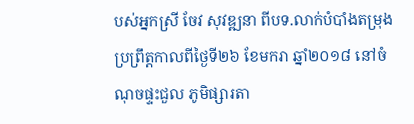បស់អ្នកស្រី ចែវ សុវឌ្ឍនា ពីបទ.លាក់បំបាំងតម្រុង ប្រព្រឹត្តកាលពីថ្ងៃទី២៦ ខែមករា ឆ្នាំ២០១៨ នៅចំណុចផ្ទះជួល ភូមិផ្សារតា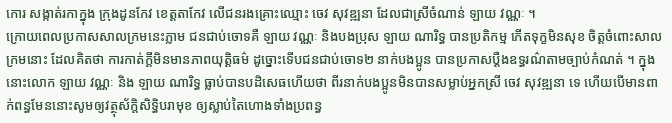កោរ សង្កាត់រកាក្នុង ក្រុងដូនកែវ ខេត្តតាកែវ លើជនរងគ្រោះឈ្មោះ ចេវ សុវឌ្ឍនា ដែលជាស្រីចំណាន់ ឡាយ វណ្ណៈ ។
ក្រោយពេលប្រកាសសាលក្រមនេះភ្លាម ជនជាប់ចោទគឺ ឡាយ វណ្ណៈ និងបងប្រុស ឡាយ ណារិទ្ធ បានប្រតិកម្ម កើតទុក្ខមិនសុខ ចិត្តចំពោះសាលក្រមនោះ ដែលគិតថា ការកាត់ក្តីមិនមានភាពយុត្តិធម៌ ដូច្នោះទើបជនជាប់ចោទ២ នាក់បងប្អូន បានប្រកាសប្តឺងឧទ្ធរណ៌តាមច្បាប់កំណត់ ។ ក្នុងនោះលោក ឡាយ វណ្ណៈ និង ឡាយ ណារិទ្ធ ធ្លាប់បានបដិសេធហើយថា ពីរនាក់បងប្អូនមិនបានសម្លាប់អ្នកស្រី ចេវ សុវឌ្ឍនា ទេ ហើយបើមានពាក់ពន្ធមែននោះសូមឲ្យវត្ថុស័ក្តិសិទ្ធិបរាមុខ ឲ្យស្លាប់តៃហោងទាំងប្រពន្ធ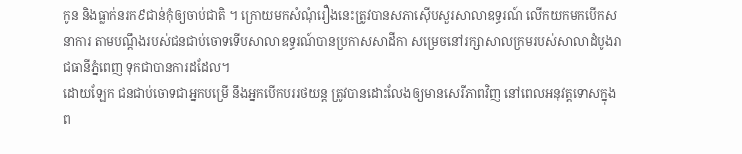កូន និងធ្លាក់នរក៩ជាន់កុំឲ្យចាប់ជាតិ ។ ក្រោយមកសំណុំរឿងនេះត្រូវបានសភាស៊ើបសួរសាលាឧទ្ធរណ៍ លើកយកមកបើកសនាការ តាមបណ្តឹងរបស់ជនជាប់ចោទទើបសាលាឧទ្ធរណ៍បានប្រកាសសាដីកា សម្រេចនៅរក្សាសាលក្រមរបស់សាលាដំបូងរាជធានីភ្នំពេញ ទុកជាបានការដដែល។
ដោយឡែក ជនជាប់ចោទជាអ្នកបម្រើ នឹងអ្នកបើកបររថយន្ត ត្រូវបានដោះលែងឲ្យមានសេរីភាពវិញ នៅពេលអនុវត្តទោសក្នុងព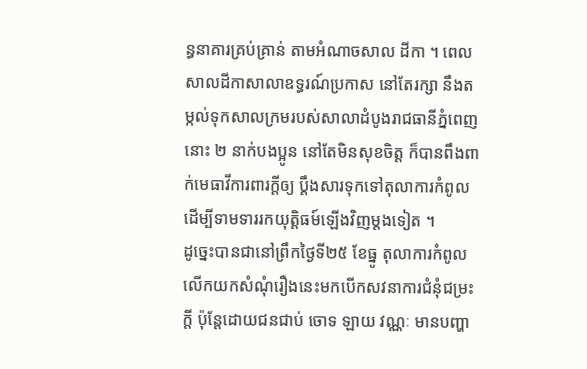ន្ធនាគារគ្រប់គ្រាន់ តាមអំណាចសាល ដីកា ។ ពេលសាលដីកាសាលាឧទ្ធរណ៍ប្រកាស នៅតែរក្សា នឹងតម្កល់ទុកសាលក្រមរបស់សាលាដំបូងរាជធានីភ្នំពេញនោះ ២ នាក់បងប្អូន នៅតែមិនសុខចិត្ត ក៏បានពឹងពាក់មេធាវីការពារក្តីឲ្យ ប្តឹងសារទុកទៅតុលាការកំពូល ដើម្បីទាមទាររកយុត្តិធម៍ឡើងវិញម្តងទៀត ។
ដូច្នេះបានជានៅព្រឹកថ្ងៃទី២៥ ខែធ្នូ តុលាការកំពូលលើកយកសំណុំរឿងនេះមកបើកសវនាការជំនុំជម្រះក្តី ប៉ុន្តែដោយជនជាប់ ចោទ ឡាយ វណ្ណៈ មានបញ្ហា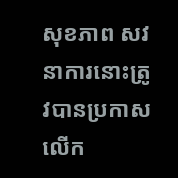សុខភាព សវនាការនោះត្រូវបានប្រកាសលើក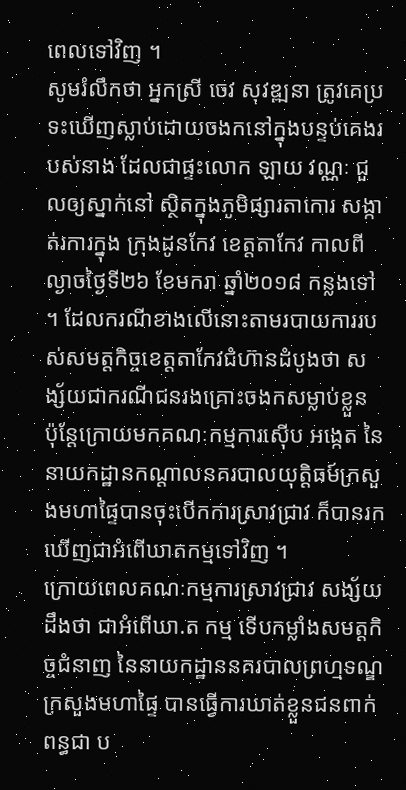ពេលទៅវិញ ។
សូមរំលឹកថា អ្នកស្រី ចេវ សុវឌ្ឍនា ត្រូវគេប្រទះឃើញស្លាប់ដោយចងកនៅក្នុងបន្ទប់គេងរបស់នាង ដែលជាផ្ទះលោក ឡាយ វណ្ណៈ ជួលឲ្យស្នាក់នៅ ស្ថិតក្នុងភូមិផ្សារតាកោរ សង្កាត់រការក្នុង ក្រុងដូនកែវ ខេត្តតាកែវ កាលពីល្ងាចថ្ងៃទី២៦ ខែមករា ឆ្នាំ២០១៨ កន្លងទៅ ។ ដែលករណីខាងលើនោះតាមរបាយការរបស់សមត្តកិច្ចខេត្តតាកែវជំហ៊ានដំបូងថា សង្ស័យជាករណីជនរងគ្រោះចងកសម្លាប់ខ្លួន ប៉ុន្តែក្រោយមកគណៈកម្មការស៊ើប អង្កេត នៃនាយកដ្ឋានកណ្តាលនគរបាលយុត្តិធម៍ក្រសួងមហាផ្ទៃបានចុះបើកការស្រាវជ្រាវ ក៏បានរកឃើញជាអំពើឃាតកម្មទៅវិញ ។
ក្រោយពេលគណៈកម្មការស្រាវជ្រាវ សង្ស័យដឹងថា ជាអំពើឃា.ត កម្ម ទើបកម្លាំងសមត្តកិច្ចជំនាញ នៃនាយកដ្ឋាននគរបាលព្រហ្មទណ្ឌក្រសួងមហាផ្ទៃ បានធ្វើការឃាត់ខ្លួនជនពាក់ពន្ធជា ប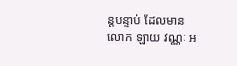ន្តបន្ទាប់ ដែលមានលោក ឡាយ វណ្ណៈ អ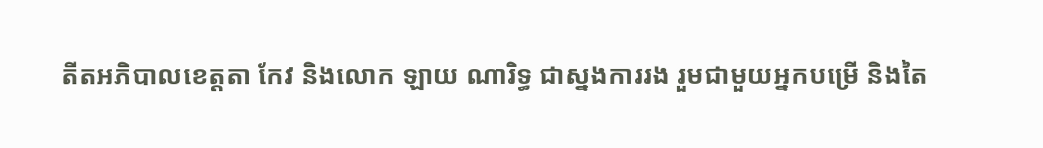តីតអភិបាលខេត្តតា កែវ និងលោក ឡាយ ណារិទ្ធ ជាស្នងការរង រួមជាមួយអ្នកបម្រើ និងតៃ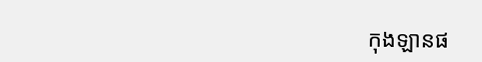កុងឡានផ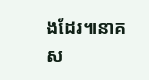ងដែរ៕នាគស